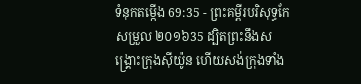ទំនុកតម្កើង 69:35 - ព្រះគម្ពីរបរិសុទ្ធកែសម្រួល ២០១៦35 ដ្បិតព្រះនឹងសង្គ្រោះក្រុងស៊ីយ៉ូន ហើយសង់ក្រុងទាំង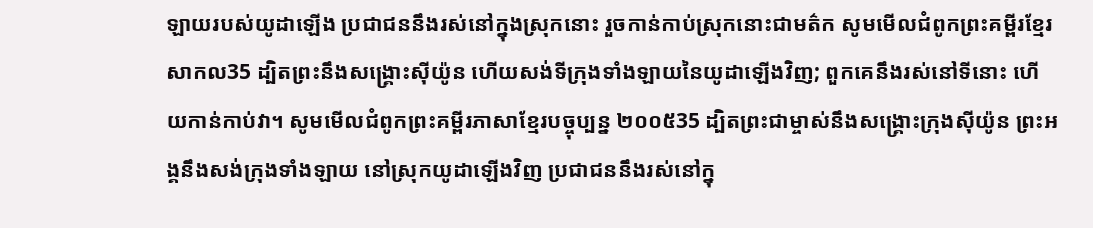ឡាយរបស់យូដាឡើង ប្រជាជននឹងរស់នៅក្នុងស្រុកនោះ រួចកាន់កាប់ស្រុកនោះជាមត៌ក សូមមើលជំពូកព្រះគម្ពីរខ្មែរសាកល35 ដ្បិតព្រះនឹងសង្គ្រោះស៊ីយ៉ូន ហើយសង់ទីក្រុងទាំងឡាយនៃយូដាឡើងវិញ; ពួកគេនឹងរស់នៅទីនោះ ហើយកាន់កាប់វា។ សូមមើលជំពូកព្រះគម្ពីរភាសាខ្មែរបច្ចុប្បន្ន ២០០៥35 ដ្បិតព្រះជាម្ចាស់នឹងសង្គ្រោះក្រុងស៊ីយ៉ូន ព្រះអង្គនឹងសង់ក្រុងទាំងឡាយ នៅស្រុកយូដាឡើងវិញ ប្រជាជននឹងរស់នៅក្នុ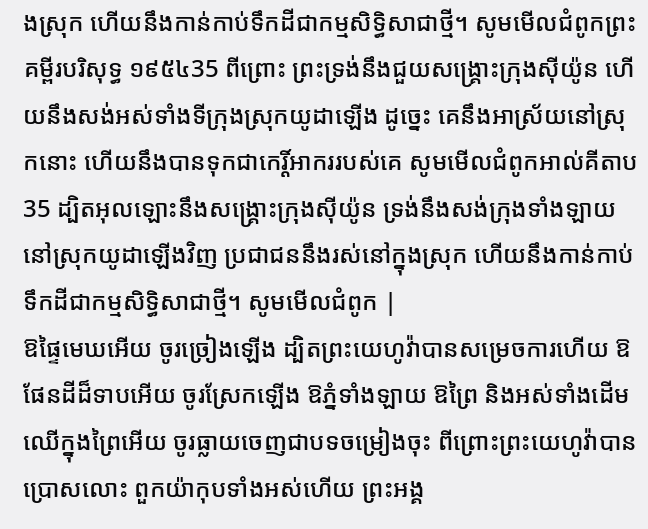ងស្រុក ហើយនឹងកាន់កាប់ទឹកដីជាកម្មសិទ្ធិសាជាថ្មី។ សូមមើលជំពូកព្រះគម្ពីរបរិសុទ្ធ ១៩៥៤35 ពីព្រោះ ព្រះទ្រង់នឹងជួយសង្គ្រោះក្រុងស៊ីយ៉ូន ហើយនឹងសង់អស់ទាំងទីក្រុងស្រុកយូដាឡើង ដូច្នេះ គេនឹងអាស្រ័យនៅស្រុកនោះ ហើយនឹងបានទុកជាកេរ្តិ៍អាកររបស់គេ សូមមើលជំពូកអាល់គីតាប35 ដ្បិតអុលឡោះនឹងសង្គ្រោះក្រុងស៊ីយ៉ូន ទ្រង់នឹងសង់ក្រុងទាំងឡាយ នៅស្រុកយូដាឡើងវិញ ប្រជាជននឹងរស់នៅក្នុងស្រុក ហើយនឹងកាន់កាប់ទឹកដីជាកម្មសិទ្ធិសាជាថ្មី។ សូមមើលជំពូក |
ឱផ្ទៃមេឃអើយ ចូរច្រៀងឡើង ដ្បិតព្រះយេហូវ៉ាបានសម្រេចការហើយ ឱផែនដីដ៏ទាបអើយ ចូរស្រែកឡើង ឱភ្នំទាំងឡាយ ឱព្រៃ និងអស់ទាំងដើមឈើក្នុងព្រៃអើយ ចូរធ្លាយចេញជាបទចម្រៀងចុះ ពីព្រោះព្រះយេហូវ៉ាបានប្រោសលោះ ពួកយ៉ាកុបទាំងអស់ហើយ ព្រះអង្គ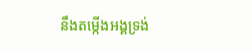នឹងតម្កើងអង្គទ្រង់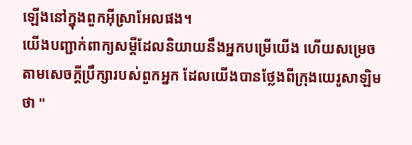ឡើងនៅក្នុងពួកអ៊ីស្រាអែលផង។
យើងបញ្ជាក់ពាក្យសម្ដីដែលនិយាយនឹងអ្នកបម្រើយើង ហើយសម្រេចតាមសេចក្ដីប្រឹក្សារបស់ពួកអ្នក ដែលយើងបានថ្លែងពីក្រុងយេរូសាឡិមថា "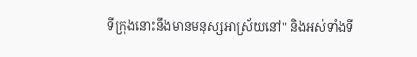ទីក្រុងនោះនឹងមានមនុស្សអាស្រ័យនៅ" និងអស់ទាំងទី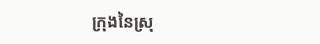ក្រុងនៃស្រុ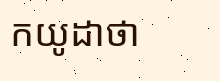កយូដាថា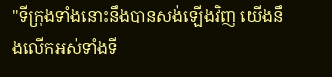"ទីក្រុងទាំងនោះនឹងបានសង់ឡើងវិញ យើងនឹងលើកអស់ទាំងទី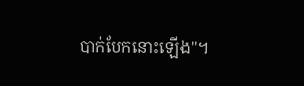បាក់បែកនោះឡើង"។